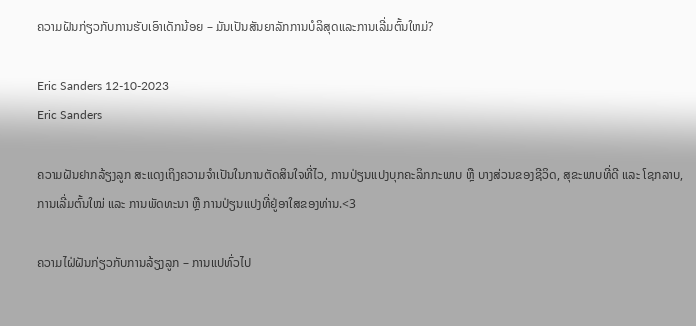ຄວາມຝັນກ່ຽວກັບການຮັບເອົາເດັກນ້ອຍ – ມັນເປັນສັນຍາລັກການບໍລິສຸດແລະການເລີ່ມຕົ້ນໃຫມ່?

Eric Sanders 12-10-2023
Eric Sanders

ຄວາມຝັນຢາກລ້ຽງລູກ ສະແດງເຖິງຄວາມຈຳເປັນໃນການຕັດສິນໃຈທີ່ໄວ, ການປ່ຽນແປງບຸກຄະລິກກະພາບ ຫຼື ບາງສ່ວນຂອງຊີວິດ, ສຸຂະພາບທີ່ດີ ແລະ ໂຊກລາບ, ການເລີ່ມຕົ້ນໃໝ່ ແລະ ການພັດທະນາ ຫຼື ການປ່ຽນແປງທີ່ຢູ່ອາໃສຂອງທ່ານ.<3

ຄວາມໄຝ່ຝັນກ່ຽວກັບການລ້ຽງລູກ – ການແປທົ່ວໄປ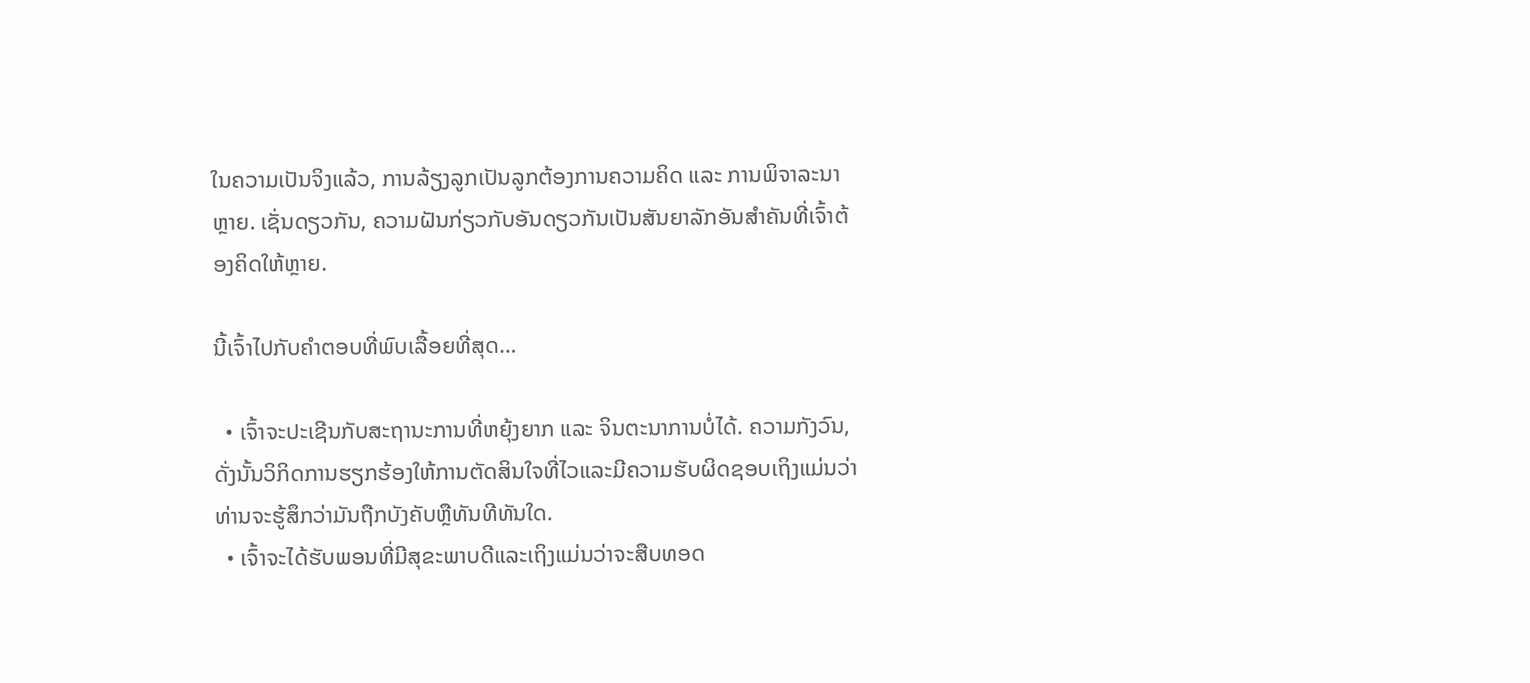ໃນຄວາມເປັນຈິງແລ້ວ, ການລ້ຽງລູກເປັນລູກຕ້ອງການຄວາມຄິດ ແລະ ການພິຈາລະນາຫຼາຍ. ເຊັ່ນດຽວກັນ, ຄວາມຝັນກ່ຽວກັບອັນດຽວກັນເປັນສັນຍາລັກອັນສຳຄັນທີ່ເຈົ້າຕ້ອງຄິດໃຫ້ຫຼາຍ.

ນີ້ເຈົ້າໄປກັບຄຳຕອບທີ່ພົບເລື້ອຍທີ່ສຸດ…

  • ເຈົ້າຈະປະເຊີນກັບສະຖານະການທີ່ຫຍຸ້ງຍາກ ແລະ ຈິນຕະນາການບໍ່ໄດ້. ຄວາມກັງວົນ, ດັ່ງນັ້ນວິກິດການຮຽກຮ້ອງໃຫ້ການຕັດສິນໃຈທີ່ໄວແລະມີຄວາມຮັບຜິດຊອບເຖິງແມ່ນວ່າທ່ານຈະຮູ້ສຶກວ່າມັນຖືກບັງຄັບຫຼືທັນທີທັນໃດ.
  • ເຈົ້າຈະໄດ້ຮັບພອນທີ່ມີສຸຂະພາບດີແລະເຖິງແມ່ນວ່າຈະສືບທອດ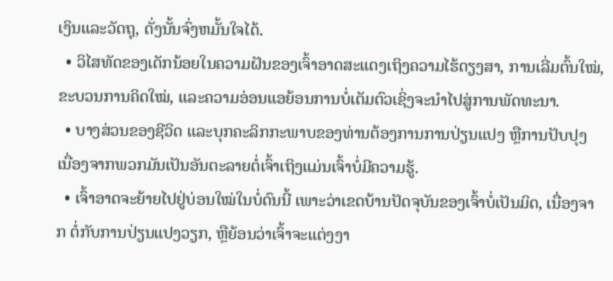ເງິນແລະວັດຖຸ, ດັ່ງນັ້ນຈົ່ງຫມັ້ນໃຈໄດ້.
  • ວິໄສທັດຂອງເດັກນ້ອຍໃນຄວາມຝັນຂອງເຈົ້າອາດສະແດງເຖິງຄວາມໄຮ້ດຽງສາ, ການເລີ່ມຕົ້ນໃໝ່, ຂະບວນການຄິດໃໝ່, ແລະຄວາມອ່ອນແອຍ້ອນການບໍ່ເຕັມຕົວເຊິ່ງຈະນຳໄປສູ່ການພັດທະນາ.
  • ບາງສ່ວນຂອງຊີວິດ ແລະບຸກຄະລິກກະພາບຂອງທ່ານຕ້ອງການການປ່ຽນແປງ ຫຼືການປັບປຸງ ເນື່ອງຈາກພວກມັນເປັນອັນຕະລາຍຕໍ່ເຈົ້າເຖິງແມ່ນເຈົ້າບໍ່ມີຄວາມຮູ້.
  • ເຈົ້າອາດຈະຍ້າຍໄປຢູ່ບ່ອນໃໝ່ໃນບໍ່ດົນນີ້ ເພາະວ່າເຂດບ້ານປັດຈຸບັນຂອງເຈົ້າບໍ່ເປັນມິດ, ເນື່ອງຈາກ ຕໍ່ກັບການປ່ຽນແປງວຽກ, ຫຼືຍ້ອນວ່າເຈົ້າຈະແຕ່ງງາ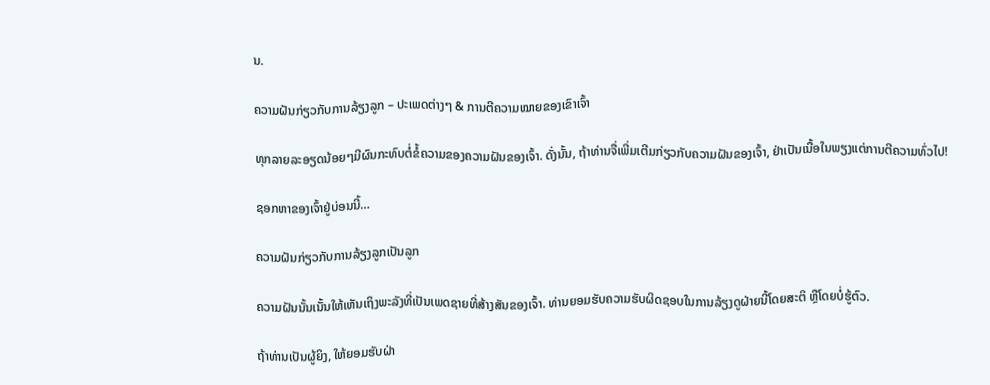ນ.

ຄວາມຝັນກ່ຽວກັບການລ້ຽງລູກ – ປະເພດຕ່າງໆ & ການຕີຄວາມໝາຍຂອງເຂົາເຈົ້າ

ທຸກລາຍລະອຽດນ້ອຍໆມີຜົນກະທົບຕໍ່ຂໍ້ຄວາມຂອງຄວາມຝັນຂອງເຈົ້າ. ດັ່ງນັ້ນ, ຖ້າທ່ານຈື່ເພີ່ມເຕີມກ່ຽວກັບຄວາມຝັນຂອງເຈົ້າ, ຢ່າເປັນເນື້ອໃນພຽງແຕ່ການຕີຄວາມທົ່ວໄປ!

ຊອກຫາຂອງເຈົ້າຢູ່ບ່ອນນີ້…

ຄວາມຝັນກ່ຽວກັບການລ້ຽງລູກເປັນລູກ

ຄວາມຝັນນັ້ນເນັ້ນໃຫ້ເຫັນເຖິງພະລັງທີ່ເປັນເພດຊາຍທີ່ສ້າງສັນຂອງເຈົ້າ. ທ່ານຍອມຮັບຄວາມຮັບຜິດຊອບໃນການລ້ຽງດູຝ່າຍນີ້ໂດຍສະຕິ ຫຼືໂດຍບໍ່ຮູ້ຕົວ.

ຖ້າທ່ານເປັນຜູ້ຍິງ, ໃຫ້ຍອມຮັບຝ່າ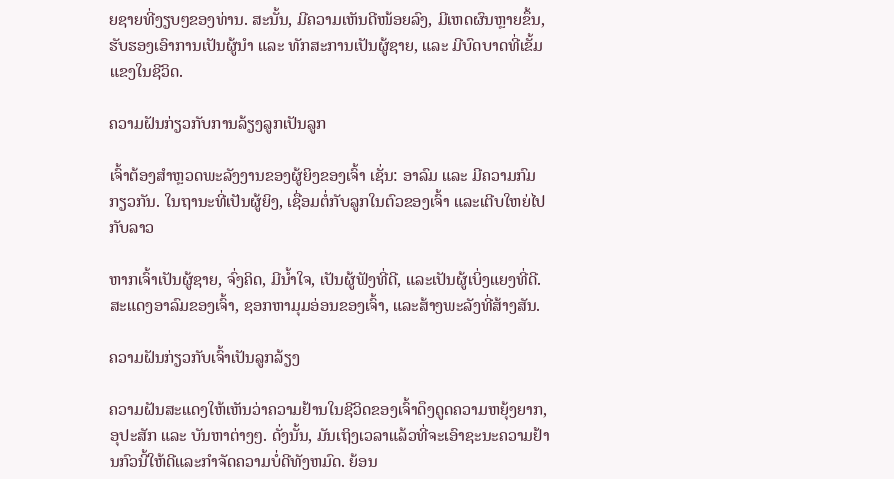ຍຊາຍທີ່ງຽບໆຂອງທ່ານ. ສະນັ້ນ, ມີຄວາມເຫັນດີໜ້ອຍລົງ, ມີເຫດຜົນຫຼາຍຂຶ້ນ, ຮັບຮອງເອົາການເປັນຜູ້ນຳ ແລະ ທັກສະການເປັນຜູ້ຊາຍ, ແລະ ມີບົດບາດທີ່ເຂັ້ມແຂງໃນຊີວິດ.

ຄວາມຝັນກ່ຽວກັບການລ້ຽງລູກເປັນລູກ

ເຈົ້າຕ້ອງສຳຫຼວດພະລັງງານຂອງຜູ້ຍິງຂອງເຈົ້າ ເຊັ່ນ: ອາລົມ ແລະ ມີຄວາມກົມກຽວກັນ. ໃນຖານະທີ່ເປັນຜູ້ຍິງ, ເຊື່ອມຕໍ່ກັບລູກໃນຕົວຂອງເຈົ້າ ແລະເຕີບໃຫຍ່ໄປກັບລາວ

ຫາກເຈົ້າເປັນຜູ້ຊາຍ, ຈົ່ງຄິດ, ມີນໍ້າໃຈ, ເປັນຜູ້ຟັງທີ່ດີ, ແລະເປັນຜູ້ເບິ່ງແຍງທີ່ດີ. ສະແດງອາລົມຂອງເຈົ້າ, ຊອກຫາມຸມອ່ອນຂອງເຈົ້າ, ແລະສ້າງພະລັງທີ່ສ້າງສັນ.

ຄວາມຝັນກ່ຽວກັບເຈົ້າເປັນລູກລ້ຽງ

ຄວາມຝັນສະແດງໃຫ້ເຫັນວ່າຄວາມຢ້ານໃນຊີວິດຂອງເຈົ້າດຶງດູດຄວາມຫຍຸ້ງຍາກ, ອຸປະສັກ ແລະ ບັນຫາຕ່າງໆ. ດັ່ງນັ້ນ, ມັນເຖິງເວລາແລ້ວທີ່ຈະເອົາຊະນະຄວາມຢ້ານກົວນີ້ໃຫ້ດີແລະກໍາຈັດຄວາມບໍ່ດີທັງຫມົດ. ຍ້ອນ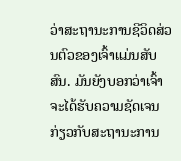ວ່າສະຖານະການຊີວິດສ່ວນຕົວຂອງເຈົ້າແມ່ນສັບສົນ. ມັນຍັງບອກວ່າເຈົ້າຈະໄດ້ຮັບຄວາມຊັດເຈນກ່ຽວກັບສະຖານະການ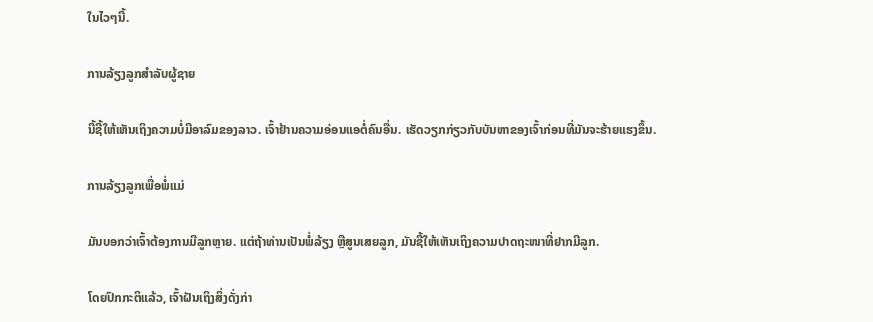ໃນໄວໆນີ້.

ການລ້ຽງລູກສໍາລັບຜູ້ຊາຍ

ນີ້ຊີ້ໃຫ້ເຫັນເຖິງຄວາມບໍ່ມີອາລົມຂອງລາວ. ເຈົ້າຢ້ານຄວາມອ່ອນແອຕໍ່ຄົນອື່ນ. ເຮັດວຽກກ່ຽວກັບບັນຫາຂອງເຈົ້າກ່ອນທີ່ມັນຈະຮ້າຍແຮງຂຶ້ນ.

ການລ້ຽງລູກເພື່ອພໍ່ແມ່

ມັນບອກວ່າເຈົ້າຕ້ອງການມີລູກຫຼາຍ. ແຕ່ຖ້າທ່ານເປັນພໍ່ລ້ຽງ ຫຼືສູນເສຍລູກ, ມັນຊີ້ໃຫ້ເຫັນເຖິງຄວາມປາດຖະໜາທີ່ຢາກມີລູກ.

ໂດຍປົກກະຕິແລ້ວ, ເຈົ້າຝັນເຖິງສິ່ງດັ່ງກ່າ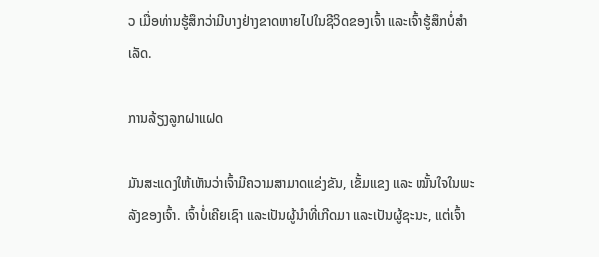ວ ເມື່ອທ່ານຮູ້ສຶກວ່າມີບາງຢ່າງຂາດຫາຍໄປໃນຊີວິດຂອງເຈົ້າ ແລະເຈົ້າຮູ້ສຶກບໍ່ສຳເລັດ.

ການລ້ຽງລູກຝາແຝດ

ມັນສະແດງໃຫ້ເຫັນວ່າເຈົ້າມີຄວາມສາມາດແຂ່ງຂັນ, ເຂັ້ມແຂງ ແລະ ໝັ້ນໃຈໃນພະລັງຂອງເຈົ້າ. ເຈົ້າບໍ່ເຄີຍເຊົາ ແລະເປັນຜູ້ນໍາທີ່ເກີດມາ ແລະເປັນຜູ້ຊະນະ, ແຕ່ເຈົ້າ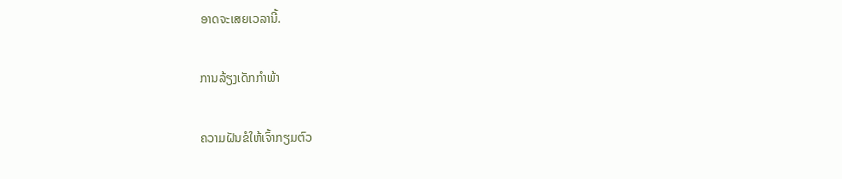ອາດຈະເສຍເວລານີ້.

ການລ້ຽງເດັກກຳພ້າ

ຄວາມຝັນຂໍໃຫ້ເຈົ້າກຽມຕົວ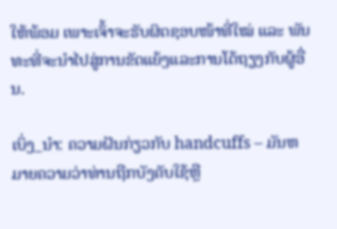ໃຫ້ພ້ອມ ເພາະເຈົ້າຈະຮັບຜິດຊອບໜ້າທີ່ໃໝ່ ແລະ ພັນທະທີ່ຈະນໍາໄປສູ່ການຂັດແຍ້ງແລະການໂຕ້ຖຽງກັບຜູ້ອື່ນ.

ເບິ່ງ_ນຳ: ຄວາມຝັນກ່ຽວກັບ handcuffs – ມັນຫມາຍຄວາມວ່າທ່ານຖືກບັງຄັບໃຊ້ຫຼື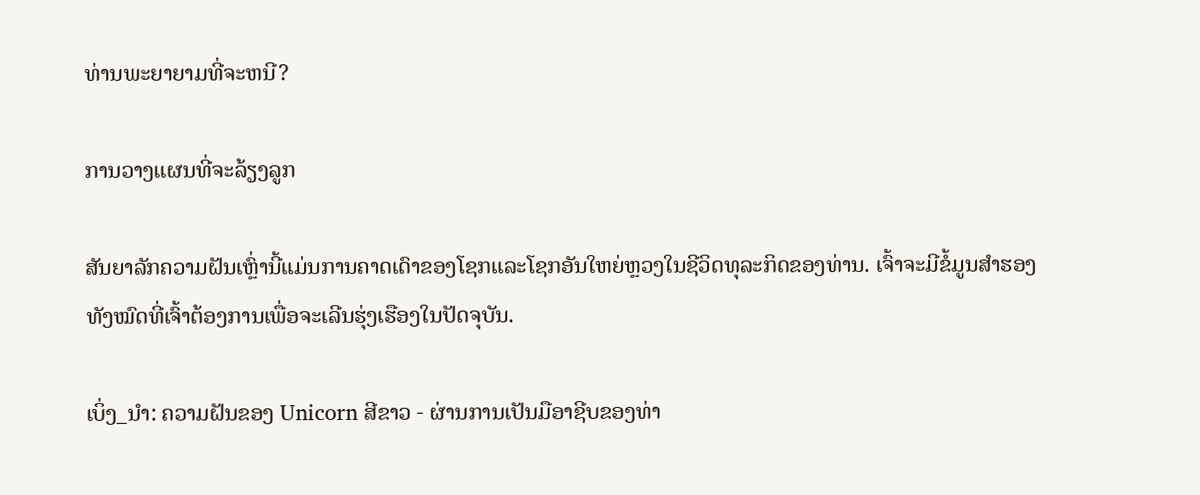ທ່ານພະຍາຍາມທີ່ຈະຫນີ?

ການວາງແຜນທີ່ຈະລ້ຽງລູກ

ສັນຍາລັກຄວາມຝັນເຫຼົ່ານີ້ແມ່ນການຄາດເດົາຂອງໂຊກແລະໂຊກອັນໃຫຍ່ຫຼວງໃນຊີວິດທຸລະກິດຂອງທ່ານ. ເຈົ້າຈະມີຂໍ້ມູນສຳຮອງທັງໝົດທີ່ເຈົ້າຕ້ອງການເພື່ອຈະເລີນຮຸ່ງເຮືອງໃນປັດຈຸບັນ.

ເບິ່ງ_ນຳ: ຄວາມຝັນຂອງ Unicorn ສີຂາວ - ຜ່ານການເປັນມືອາຊີບຂອງທ່າ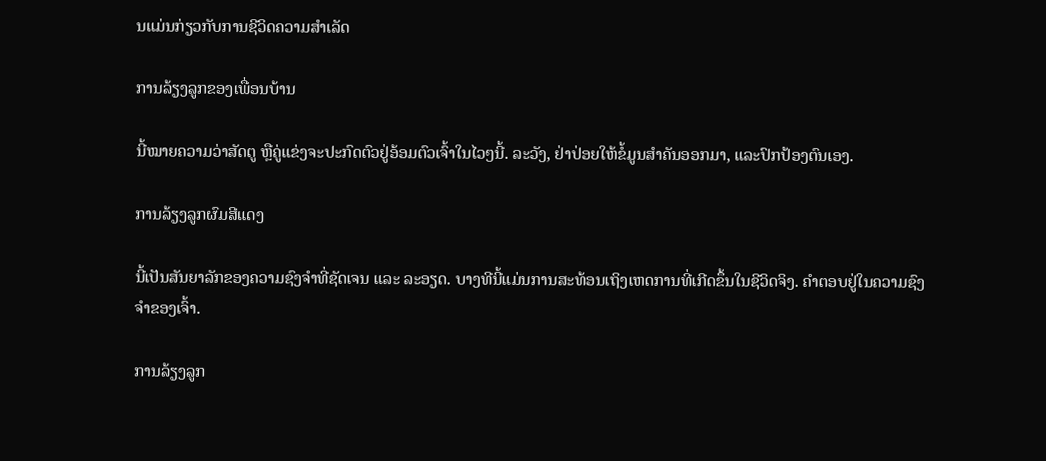ນແມ່ນກ່ຽວກັບການຊີວິດຄວາມສໍາເລັດ

ການລ້ຽງລູກຂອງເພື່ອນບ້ານ

ນີ້ໝາຍຄວາມວ່າສັດຕູ ຫຼືຄູ່ແຂ່ງຈະປະກົດຕົວຢູ່ອ້ອມຕົວເຈົ້າໃນໄວໆນີ້. ລະວັງ, ຢ່າປ່ອຍໃຫ້ຂໍ້ມູນສຳຄັນອອກມາ, ແລະປົກປ້ອງຕົນເອງ.

ການລ້ຽງລູກຜົມສີແດງ

ນີ້ເປັນສັນຍາລັກຂອງຄວາມຊົງຈຳທີ່ຊັດເຈນ ແລະ ລະອຽດ. ບາງທີນີ້ແມ່ນການສະທ້ອນເຖິງເຫດການທີ່ເກີດຂຶ້ນໃນຊີວິດຈິງ. ຄຳຕອບຢູ່ໃນຄວາມຊົງຈຳຂອງເຈົ້າ.

ການລ້ຽງລູກ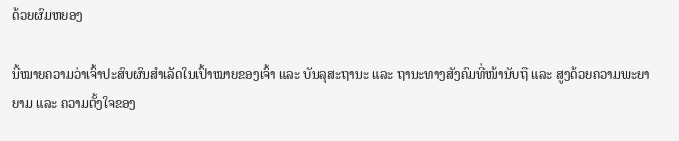ດ້ວຍຜົມຫຍອງ

ນີ້ໝາຍຄວາມວ່າເຈົ້າປະສົບຜົນສຳເລັດໃນເປົ້າໝາຍຂອງເຈົ້າ ແລະ ບັນລຸສະຖານະ ແລະ ຖານະທາງສັງຄົມທີ່ໜ້ານັບຖື ແລະ ສູງດ້ວຍຄວາມພະຍາຍາມ ແລະ ຄວາມຕັ້ງໃຈຂອງ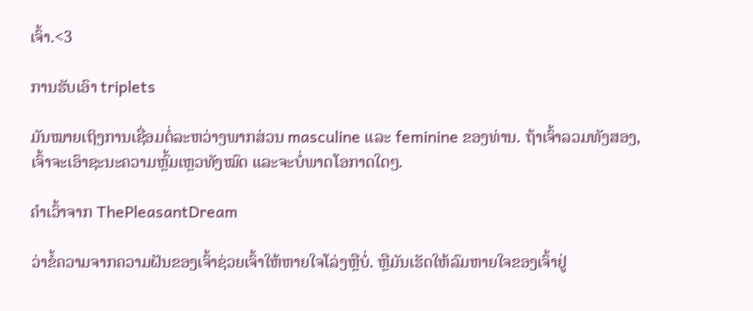ເຈົ້າ.<3

ການຮັບເອົາ triplets

ມັນໝາຍເຖິງການເຊື່ອມຕໍ່ລະຫວ່າງພາກສ່ວນ masculine ແລະ feminine ຂອງທ່ານ. ຖ້າເຈົ້າລວມທັງສອງ, ເຈົ້າຈະເອົາຊະນະຄວາມຫຼົ້ມເຫຼວທັງໝົດ ແລະຈະບໍ່ພາດໂອກາດໃດໆ.

ຄໍາເວົ້າຈາກ ThePleasantDream

ວ່າຂໍ້ຄວາມຈາກຄວາມຝັນຂອງເຈົ້າຊ່ວຍເຈົ້າໃຫ້ຫາຍໃຈໂລ່ງຫຼືບໍ່. ຫຼືມັນເຮັດໃຫ້ລົມຫາຍໃຈຂອງເຈົ້າຢູ່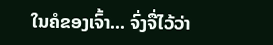ໃນຄໍຂອງເຈົ້າ... ຈົ່ງຈື່ໄວ້ວ່າ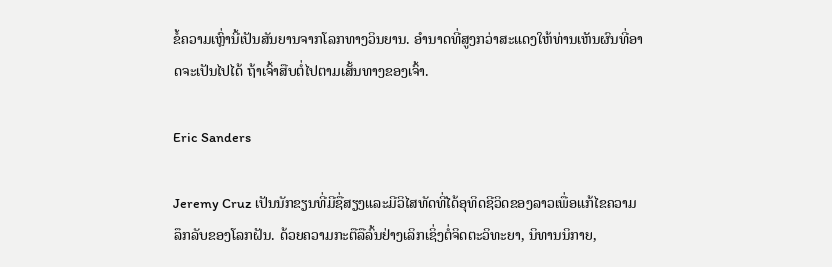ຂໍ້ຄວາມເຫຼົ່ານີ້ເປັນສັນຍານຈາກໂລກທາງວິນຍານ. ອຳນາດທີ່ສູງກວ່າສະແດງໃຫ້ທ່ານເຫັນຜົນທີ່ອາດຈະເປັນໄປໄດ້ ຖ້າເຈົ້າສືບຕໍ່ໄປຕາມເສັ້ນທາງຂອງເຈົ້າ.

Eric Sanders

Jeremy Cruz ເປັນນັກຂຽນທີ່ມີຊື່ສຽງແລະມີວິໄສທັດທີ່ໄດ້ອຸທິດຊີວິດຂອງລາວເພື່ອແກ້ໄຂຄວາມລຶກລັບຂອງໂລກຝັນ. ດ້ວຍຄວາມກະຕືລືລົ້ນຢ່າງເລິກເຊິ່ງຕໍ່ຈິດຕະວິທະຍາ, ນິທານນິກາຍ,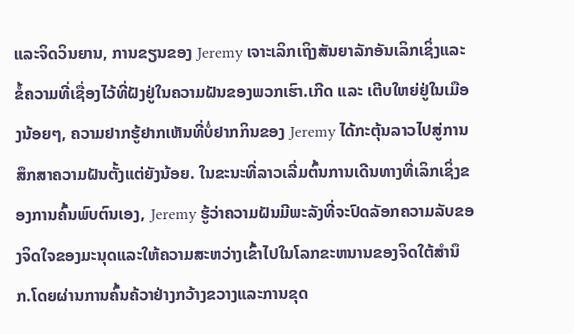ແລະຈິດວິນຍານ, ການຂຽນຂອງ Jeremy ເຈາະເລິກເຖິງສັນຍາລັກອັນເລິກເຊິ່ງແລະຂໍ້ຄວາມທີ່ເຊື່ອງໄວ້ທີ່ຝັງຢູ່ໃນຄວາມຝັນຂອງພວກເຮົາ.ເກີດ ແລະ ເຕີບໃຫຍ່ຢູ່ໃນເມືອງນ້ອຍໆ, ຄວາມຢາກຮູ້ຢາກເຫັນທີ່ບໍ່ຢາກກິນຂອງ Jeremy ໄດ້ກະຕຸ້ນລາວໄປສູ່ການສຶກສາຄວາມຝັນຕັ້ງແຕ່ຍັງນ້ອຍ. ໃນຂະນະທີ່ລາວເລີ່ມຕົ້ນການເດີນທາງທີ່ເລິກເຊິ່ງຂອງການຄົ້ນພົບຕົນເອງ, Jeremy ຮູ້ວ່າຄວາມຝັນມີພະລັງທີ່ຈະປົດລັອກຄວາມລັບຂອງຈິດໃຈຂອງມະນຸດແລະໃຫ້ຄວາມສະຫວ່າງເຂົ້າໄປໃນໂລກຂະຫນານຂອງຈິດໃຕ້ສໍານຶກ.ໂດຍຜ່ານການຄົ້ນຄ້ວາຢ່າງກວ້າງຂວາງແລະການຂຸດ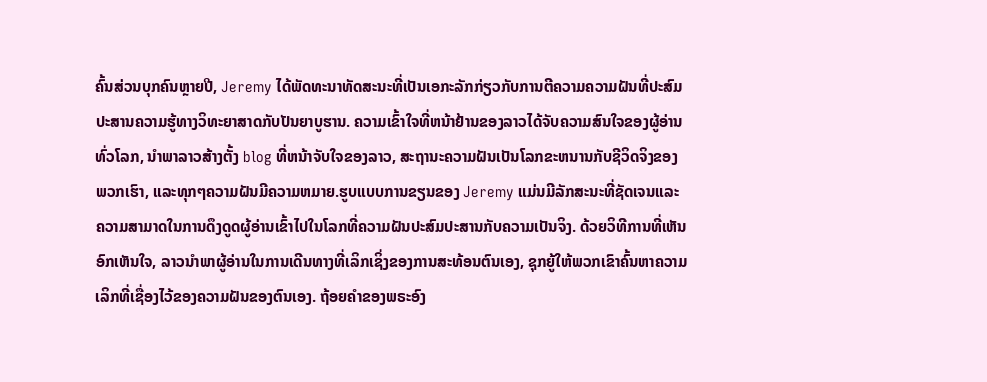ຄົ້ນສ່ວນບຸກຄົນຫຼາຍປີ, Jeremy ໄດ້ພັດທະນາທັດສະນະທີ່ເປັນເອກະລັກກ່ຽວກັບການຕີຄວາມຄວາມຝັນທີ່ປະສົມປະສານຄວາມຮູ້ທາງວິທະຍາສາດກັບປັນຍາບູຮານ. ຄວາມເຂົ້າໃຈທີ່ຫນ້າຢ້ານຂອງລາວໄດ້ຈັບຄວາມສົນໃຈຂອງຜູ້ອ່ານທົ່ວໂລກ, ນໍາພາລາວສ້າງຕັ້ງ blog ທີ່ຫນ້າຈັບໃຈຂອງລາວ, ສະຖານະຄວາມຝັນເປັນໂລກຂະຫນານກັບຊີວິດຈິງຂອງພວກເຮົາ, ແລະທຸກໆຄວາມຝັນມີຄວາມຫມາຍ.ຮູບແບບການຂຽນຂອງ Jeremy ແມ່ນມີລັກສະນະທີ່ຊັດເຈນແລະຄວາມສາມາດໃນການດຶງດູດຜູ້ອ່ານເຂົ້າໄປໃນໂລກທີ່ຄວາມຝັນປະສົມປະສານກັບຄວາມເປັນຈິງ. ດ້ວຍວິທີການທີ່ເຫັນອົກເຫັນໃຈ, ລາວນໍາພາຜູ້ອ່ານໃນການເດີນທາງທີ່ເລິກເຊິ່ງຂອງການສະທ້ອນຕົນເອງ, ຊຸກຍູ້ໃຫ້ພວກເຂົາຄົ້ນຫາຄວາມເລິກທີ່ເຊື່ອງໄວ້ຂອງຄວາມຝັນຂອງຕົນເອງ. ຖ້ອຍຄຳຂອງພຣະອົງ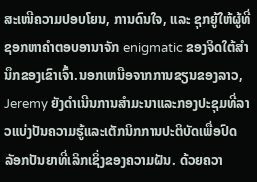ສະເໜີຄວາມປອບໂຍນ, ການດົນໃຈ, ແລະ ຊຸກຍູ້ໃຫ້ຜູ້ທີ່ຊອກຫາຄຳຕອບອານາຈັກ enigmatic ຂອງຈິດໃຕ້ສໍານຶກຂອງເຂົາເຈົ້າ.ນອກເຫນືອຈາກການຂຽນຂອງລາວ, Jeremy ຍັງດໍາເນີນການສໍາມະນາແລະກອງປະຊຸມທີ່ລາວແບ່ງປັນຄວາມຮູ້ແລະເຕັກນິກການປະຕິບັດເພື່ອປົດລັອກປັນຍາທີ່ເລິກເຊິ່ງຂອງຄວາມຝັນ. ດ້ວຍຄວາ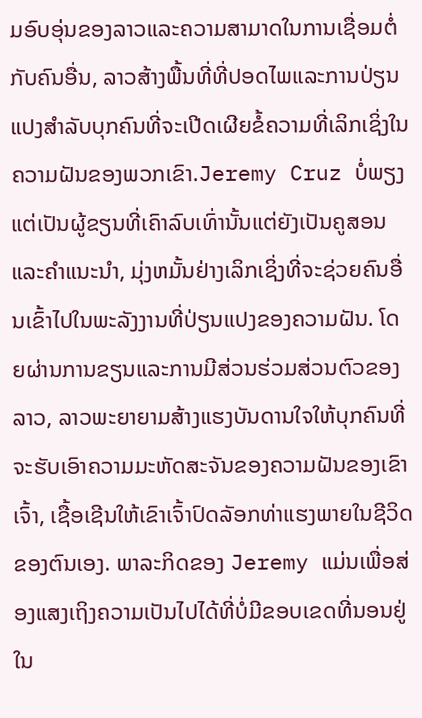ມອົບອຸ່ນຂອງລາວແລະຄວາມສາມາດໃນການເຊື່ອມຕໍ່ກັບຄົນອື່ນ, ລາວສ້າງພື້ນທີ່ທີ່ປອດໄພແລະການປ່ຽນແປງສໍາລັບບຸກຄົນທີ່ຈະເປີດເຜີຍຂໍ້ຄວາມທີ່ເລິກເຊິ່ງໃນຄວາມຝັນຂອງພວກເຂົາ.Jeremy Cruz ບໍ່ພຽງແຕ່ເປັນຜູ້ຂຽນທີ່ເຄົາລົບເທົ່ານັ້ນແຕ່ຍັງເປັນຄູສອນແລະຄໍາແນະນໍາ, ມຸ່ງຫມັ້ນຢ່າງເລິກເຊິ່ງທີ່ຈະຊ່ວຍຄົນອື່ນເຂົ້າໄປໃນພະລັງງານທີ່ປ່ຽນແປງຂອງຄວາມຝັນ. ໂດຍຜ່ານການຂຽນແລະການມີສ່ວນຮ່ວມສ່ວນຕົວຂອງລາວ, ລາວພະຍາຍາມສ້າງແຮງບັນດານໃຈໃຫ້ບຸກຄົນທີ່ຈະຮັບເອົາຄວາມມະຫັດສະຈັນຂອງຄວາມຝັນຂອງເຂົາເຈົ້າ, ເຊື້ອເຊີນໃຫ້ເຂົາເຈົ້າປົດລັອກທ່າແຮງພາຍໃນຊີວິດຂອງຕົນເອງ. ພາລະກິດຂອງ Jeremy ແມ່ນເພື່ອສ່ອງແສງເຖິງຄວາມເປັນໄປໄດ້ທີ່ບໍ່ມີຂອບເຂດທີ່ນອນຢູ່ໃນ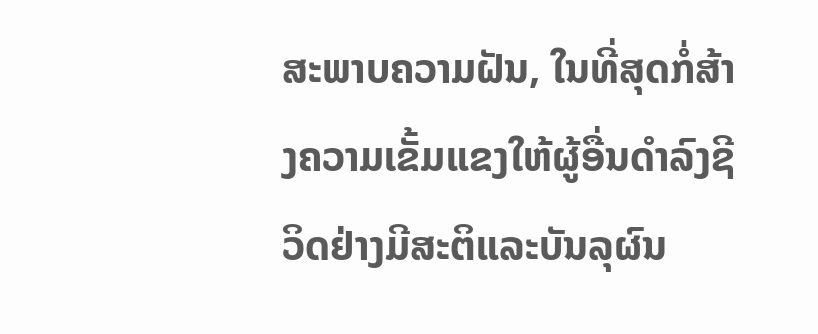ສະພາບຄວາມຝັນ, ໃນທີ່ສຸດກໍ່ສ້າງຄວາມເຂັ້ມແຂງໃຫ້ຜູ້ອື່ນດໍາລົງຊີວິດຢ່າງມີສະຕິແລະບັນລຸຜົນ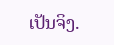ເປັນຈິງ.